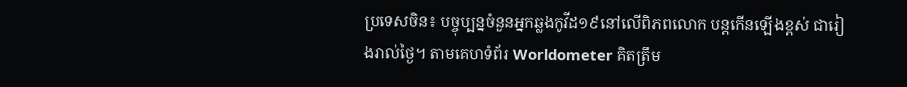ប្រទេសចិន៖ បច្ចុប្បន្នចំនួនអ្នកឆ្លងកូវីដ១៩នៅលើពិភពលោក បន្តកើនឡើងខ្ពស់ ជារៀងរាល់ថ្ងៃ។ តាមគេហទំព័រ Worldometer គិតត្រឹម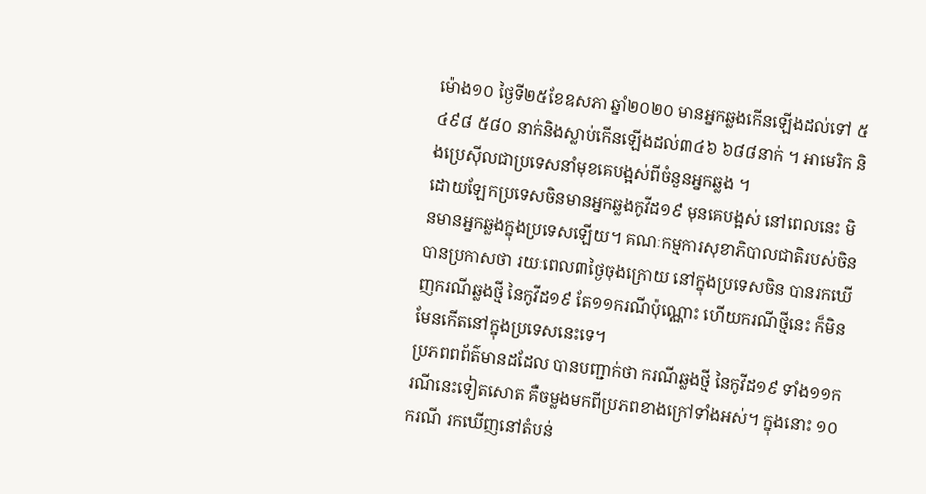ម៉ោង១០ ថ្ងៃទី២៥ខែឧសភា ឆ្នាំ២០២០ មានអ្នកឆ្លងកើនឡើងដល់ទៅ ៥ ៤៩៨ ៥៨០ នាក់និងស្លាប់កើនឡើងដល់៣៤៦ ៦៨៨នាក់ ។ អាមេរិក និងប្រេស៊ីលជាប្រទេសនាំមុខគេបង្អស់ពីចំនួនអ្នកឆ្លង ។
ដោយឡែកប្រទេសចិនមានអ្នកឆ្លងកូវីដ១៩ មុនគេបង្អស់ នៅពេលនេះ មិនមានអ្នកឆ្លងក្នុងប្រទេសឡើយ។ គណៈកម្មការសុខាភិបាលជាតិរបស់ចិន បានប្រកាសថា រយៈពេល៣ថ្ងៃចុងក្រោយ នៅក្នុងប្រទេសចិន បានរកឃើញករណីឆ្លងថ្មី នៃកូវីដ១៩ តែ១១ករណីប៉ុណ្ណោះ ហើយករណីថ្មីនេះ ក៏មិនមែនកើតនៅក្នុងប្រទេសនេះទេ។
ប្រភពពព័ត៌មានដដែល បានបញ្ជាក់ថា ករណីឆ្លងថ្មី នៃកូវីដ១៩ ទាំង១១ករណីនេះទៀតសោត គឺចម្លងមកពីប្រភពខាងក្រៅទាំងអស់។ ក្នុងនោះ ១០ករណី រកឃើញនៅតំបន់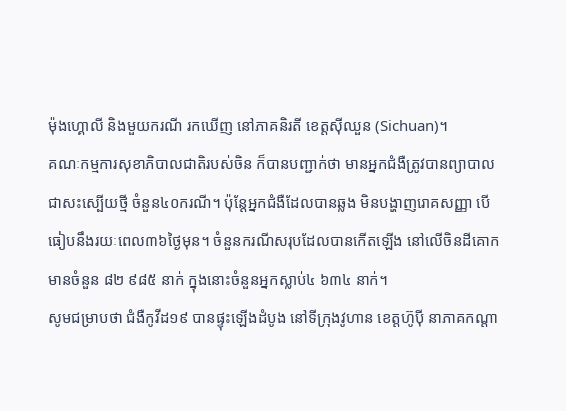ម៉ុងហ្គោលី និងមួយករណី រកឃើញ នៅភាគនិរតី ខេត្តស៊ីឈួន (Sichuan)។
គណៈកម្មការសុខាភិបាលជាតិរបស់ចិន ក៏បានបញ្ជាក់ថា មានអ្នកជំងឺត្រូវបានព្យាបាលជាសះស្បើយថ្មី ចំនួន៤០ករណី។ ប៉ុន្ដែអ្នកជំងឺដែលបានឆ្លង មិនបង្ហាញរោគសញ្ញា បើធៀបនឹងរយៈពេល៣៦ថ្ងៃមុន។ ចំនួនករណីសរុបដែលបានកើតឡើង នៅលើចិនដីគោក មានចំនួន ៨២ ៩៨៥ នាក់ ក្នុងនោះចំនួនអ្នកស្លាប់៤ ៦៣៤ នាក់។
សូមជម្រាបថា ជំងឺកូវីដ១៩ បានផ្ទុះឡើងដំបូង នៅទីក្រុងវូហាន ខេត្តហ៊ូប៉ី នាភាគកណ្តា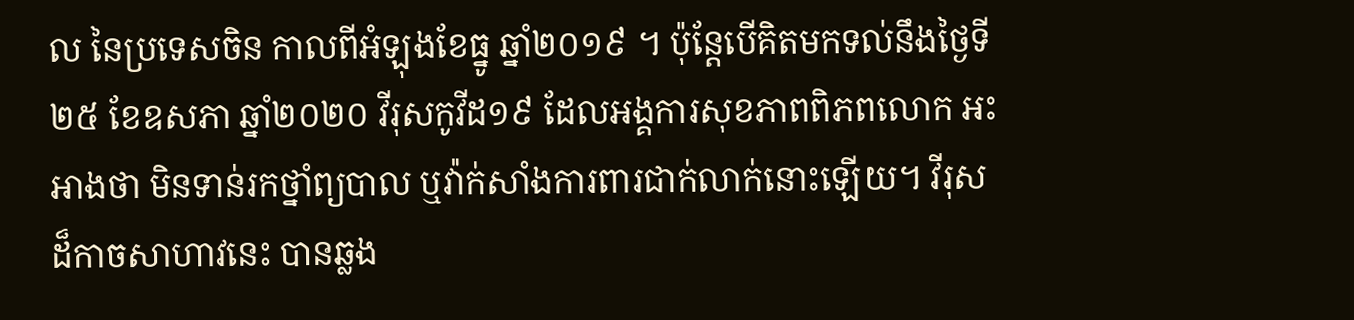ល នៃប្រទេសចិន កាលពីអំឡុងខែធ្នូ ឆ្នាំ២០១៩ ។ ប៉ុន្ដែបើគិតមកទល់នឹងថ្ងៃទី២៥ ខែឧសភា ឆ្នាំ២០២០ វីរុសកូវីដ១៩ ដែលអង្គការសុខភាពពិភពលោក អះអាងថា មិនទាន់រកថ្នាំព្យបាល ឬវ៉ាក់សាំងការពារជាក់លាក់នោះឡើយ។ វីរុសដ៏កាចសាហាវនេះ បានឆ្លង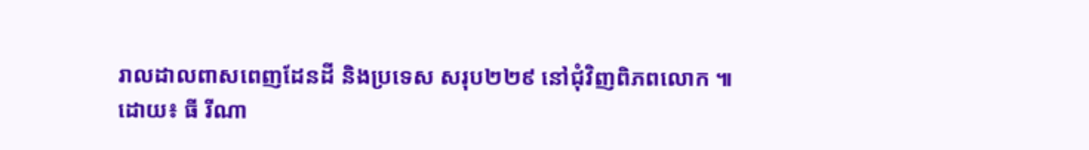រាលដាលពាសពេញដែនដី និងប្រទេស សរុប២២៩ នៅជុំវិញពិភពលោក ៕
ដោយ៖ ធី រីណា